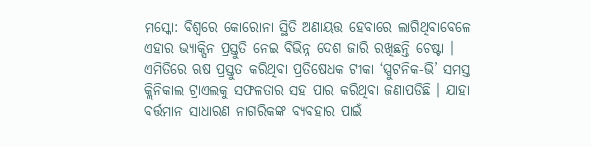ମସ୍କୋ: ବିଶ୍ବରେ କୋରୋନା ସ୍ଥିତି ଅଣାୟତ୍ତ ହେବାରେ ଲାଗିଥିବାବେଳେ ଏହାର ଭ୍ୟାକ୍ସିନ ପ୍ରସ୍ତୁତି ନେଇ ବିଭିନ୍ନ ଦେଶ ଜାରି ରଖିଛନ୍ତି ଚେଷ୍ଟା । ଏମିତିରେ ଋଷ ପ୍ରସ୍ତୁତ କରିଥିବା ପ୍ରତିଷେଧକ ଟୀକା ‘ସ୍ପୁଟନିକ-ଭି’ ସମସ୍ତ କ୍ଲିନିକାଲ ଟ୍ରାଏଲକୁ ସଫଳତାର ସହ ପାର କରିଥିବା ଜଣାପଡିଛି । ଯାହା ବର୍ତ୍ତମାନ ସାଧାରଣ ନାଗରିକଙ୍କ ବ୍ୟବହାର ପାଇଁ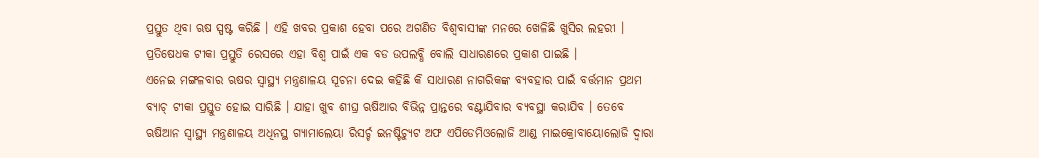ପ୍ରସ୍ତୁତ ଥିବା ଋଷ ସ୍ପଷ୍ଟ କରିଛି । ଏହି ଖବର ପ୍ରକାଶ ହେବା ପରେ ଅଗଣିତ ବିଶ୍ବବାସୀଙ୍କ ମନରେ ଖେଳିଛି ଖୁସିର ଲହରୀ । ପ୍ରତିଷେଧକ ଟୀକା ପ୍ରସ୍ତୁତି ରେସରେ ଏହା ବିଶ୍ବ ପାଇଁ ଏକ ବଡ ଉପଲବ୍ଧି ବୋଲି ସାଧାରଣରେ ପ୍ରକାଶ ପାଇଛି ।
ଏନେଇ ମଙ୍ଗଳବାର ଋଷର ସ୍ବାସ୍ଥ୍ୟ ମନ୍ତ୍ରଣାଳୟ ସୂଚନା ଦେଇ କହିଛି କି ସାଧାରଣ ନାଗରିକଙ୍କ ବ୍ୟବହାର ପାଇଁ ବର୍ତ୍ତମାନ ପ୍ରଥମ ବ୍ୟାଚ୍ ଟୀକା ପ୍ରସ୍ତୁତ ହୋଇ ସାରିଛି । ଯାହା ଖୁବ ଶୀଘ୍ର ଋଷିଆର ବିଭିନ୍ନ ପ୍ରାନ୍ତରେ ବଣ୍ଟାଯିବାର ବ୍ୟବସ୍ଥା କରାଯିବ । ତେବେ ଋଷିଆନ ସ୍ବାସ୍ଥ୍ୟ ମନ୍ତ୍ରଣାଳୟ ଅଧିନସ୍ଥ ଗ୍ୟାମାଲେୟା ରିସର୍ଚ୍ଚ ଇନଷ୍ଟିଚ୍ୟୁଟ ଅଫ ଏପିଡେମିଓଲୋଜି ଆଣ୍ଡ ମାଇକ୍ରୋବାୟୋଲୋଜି ଦ୍ବାରା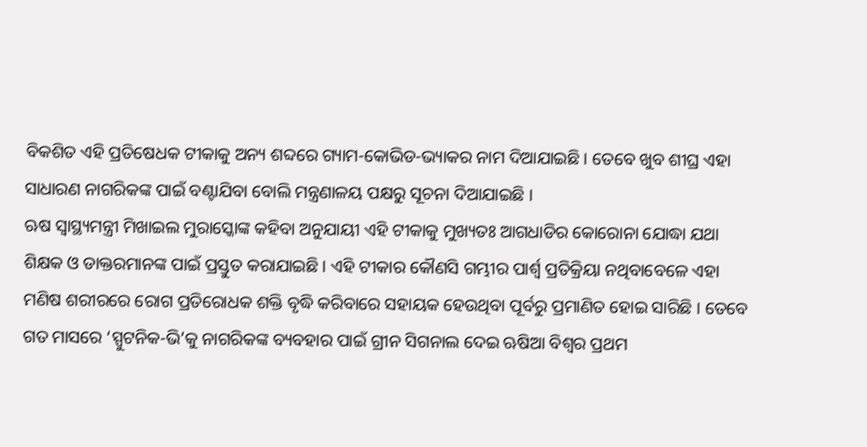ବିକଶିତ ଏହି ପ୍ରତିଷେଧକ ଟୀକାକୁ ଅନ୍ୟ ଶବ୍ଦରେ ଗ୍ୟାମ-କୋଭିଡ-ଭ୍ୟାକର ନାମ ଦିଆଯାଇଛି । ତେବେ ଖୁବ ଶୀଘ୍ର ଏହା ସାଧାରଣ ନାଗରିକଙ୍କ ପାଇଁ ବଣ୍ଟାଯିବା ବୋଲି ମନ୍ତ୍ରଣାଳୟ ପକ୍ଷରୁ ସୂଚନା ଦିଆଯାଇଛି ।
ଋଷ ସ୍ବାସ୍ଥ୍ୟମନ୍ତ୍ରୀ ମିଖାଇଲ ମୁରାସ୍କୋଙ୍କ କହିବା ଅନୁଯାୟୀ ଏହି ଟୀକାକୁ ମୁଖ୍ୟତଃ ଆଗଧାଡିର କୋରୋନା ଯୋଦ୍ଧା ଯଥା ଶିକ୍ଷକ ଓ ଡାକ୍ତରମାନଙ୍କ ପାଇଁ ପ୍ରସ୍ତୁତ କରାଯାଇଛି । ଏହି ଟୀକାର କୌଣସି ଗମ୍ଭୀର ପାର୍ଶ୍ବ ପ୍ରତିକ୍ରିୟା ନଥିବାବେଳେ ଏହା ମଣିଷ ଶରୀରରେ ରୋଗ ପ୍ରତିରୋଧକ ଶକ୍ତି ବୃଦ୍ଧି କରିବାରେ ସହାୟକ ହେଉଥିବା ପୂର୍ବରୁ ପ୍ରମାଣିତ ହୋଇ ସାରିଛି । ତେବେ ଗତ ମାସରେ ‘ସ୍ପୁଟନିକ-ଭି’କୁ ନାଗରିକଙ୍କ ବ୍ୟବହାର ପାଇଁ ଗ୍ରୀନ ସିଗନାଲ ଦେଇ ଋଷିଆ ବିଶ୍ବର ପ୍ରଥମ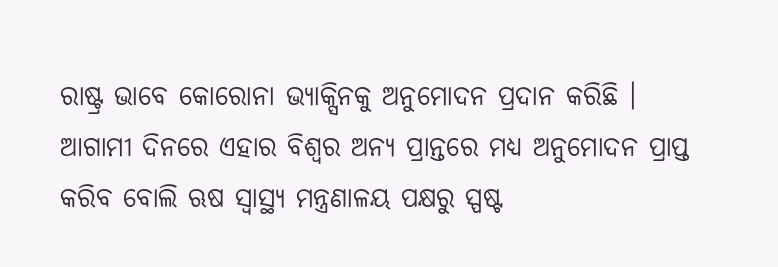ରାଷ୍ଟ୍ର ଭାବେ କୋରୋନା ଭ୍ୟାକ୍ସିନକୁ ଅନୁମୋଦନ ପ୍ରଦାନ କରିଛି ।
ଆଗାମୀ ଦିନରେ ଏହାର ବିଶ୍ବର ଅନ୍ୟ ପ୍ରାନ୍ତରେ ମଧ୍ୟ ଅନୁମୋଦନ ପ୍ରାପ୍ତ କରିବ ବୋଲି ଋଷ ସ୍ବାସ୍ଥ୍ୟ ମନ୍ତ୍ରଣାଳୟ ପକ୍ଷରୁ ସ୍ପଷ୍ଟ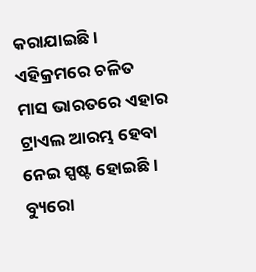କରାଯାଇଛି । ଏହିକ୍ରମରେ ଚଳିତ ମାସ ଭାରତରେ ଏହାର ଟ୍ରାଏଲ ଆରମ୍ଭ ହେବା ନେଇ ସ୍ପଷ୍ଟ ହୋଇଛି ।
ବ୍ୟୁରୋ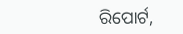ରିପୋର୍ଟ,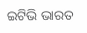ଇଟିଭି ଭାରତ